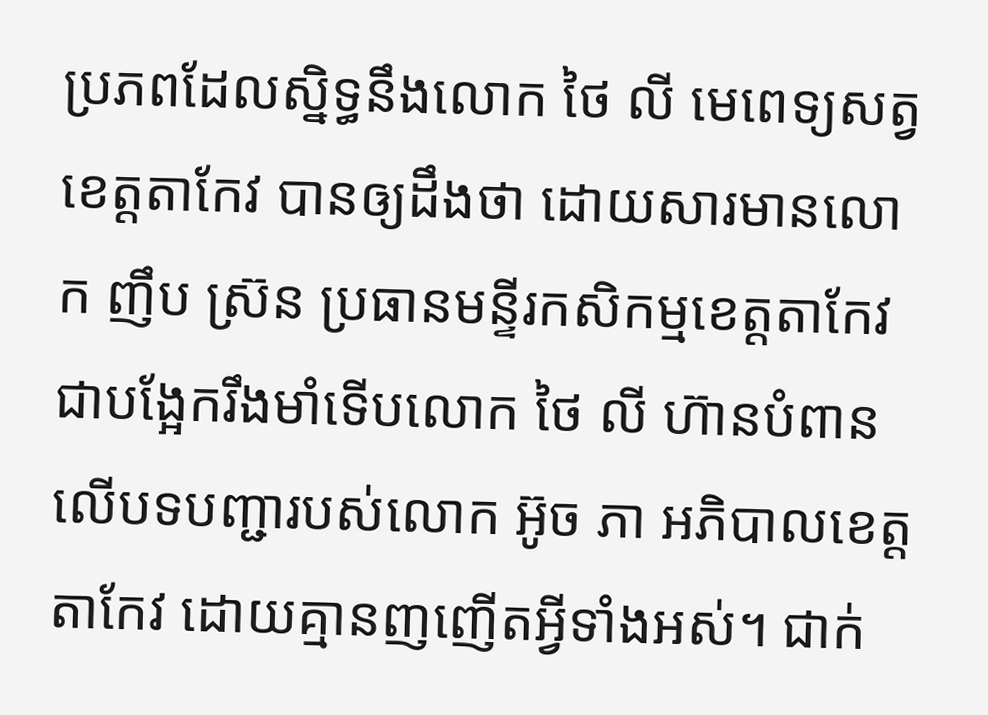ប្រភពដែលស្និទ្ធនឹងលោក ថៃ លី មេពេទ្យសត្វខេត្តតាកែវ បានឲ្យដឹងថា ដោយសារមានលោក ញឹប ស្រ៊ន ប្រធានមន្ទីរកសិកម្មខេត្តតាកែវ ជាបង្អែករឹងមាំទើបលោក ថៃ លី ហ៊ានបំពានលើបទបញ្ជារបស់លោក អ៊ូច ភា អភិបាលខេត្តតាកែវ ដោយគ្មានញញើតអ្វីទាំងអស់។ ជាក់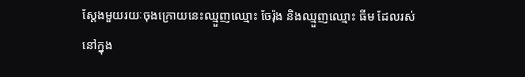ស្ដែងមួយរយៈចុងក្រោយនេះឈ្មួញឈ្មោះ ចែរ៉ុង និងឈ្មួញឈ្មោះ ធីម ដែលរស់នៅក្នុង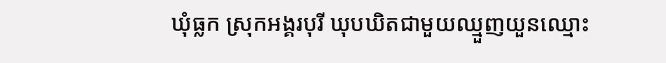ឃុំធ្លក ស្រុកអង្គរបុរី ឃុបឃិតជាមួយឈ្មួញយួនឈ្មោះ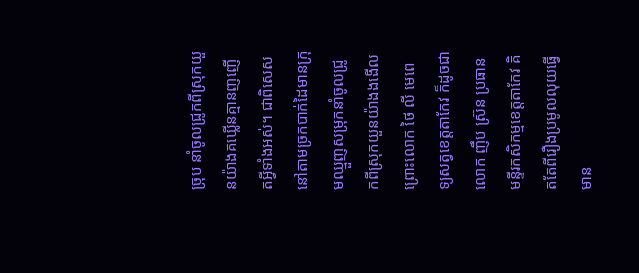ច្រុប នាំចូលជ្រូកពីស្រុកយួនយ៉ាងគឃ្លើនគ្មានញញើតអ្វីទាំងអស់។ ជាពិសេសនៅតាមច្រកបាក់ដៃមានក្រុមឈ្មួញសម្រុកនាំចូលជ្រូកពីស្រុកយួនយ៉ាងងងើល ព្រោះលោក ថៃ លី មេពេទ្យសត្វខេត្តតាកែវ ក៏ដូចជាលោក ញឹប ស្រ៊ន ប្រធានមន្ទីរកសិកម្មខេត្តតាកែវ គិតតែពីរឿងប្រមូលលុយធ្វើមាន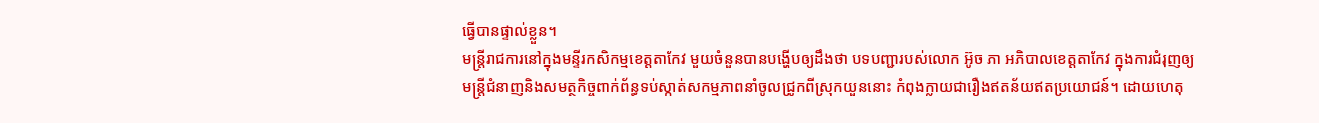ធ្វើបានផ្ទាល់ខ្លួន។
មន្ត្រីរាជការនៅក្នុងមន្ទីរកសិកម្មខេត្តតាកែវ មួយចំនួនបានបង្ហើបឲ្យដឹងថា បទបញ្ជារបស់លោក អ៊ូច ភា អភិបាលខេត្តតាកែវ ក្នុងការជំរុញឲ្យមន្ត្រីជំនាញនិងសមត្ថកិច្ចពាក់ព័ន្ធទប់ស្កាត់សកម្មភាពនាំចូលជ្រូកពីស្រុកយួននោះ កំពុងក្លាយជារឿងឥតន័យឥតប្រយោជន៍។ ដោយហេតុ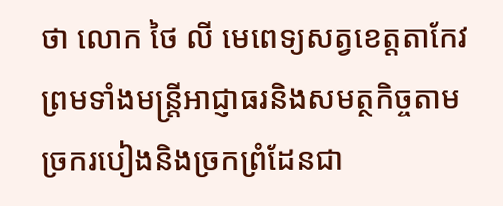ថា លោក ថៃ លី មេពេទ្យសត្វខេត្តតាកែវ ព្រមទាំងមន្ត្រីអាជ្ញាធរនិងសមត្ថកិច្ចតាមច្រករបៀងនិងច្រកព្រំដែនជា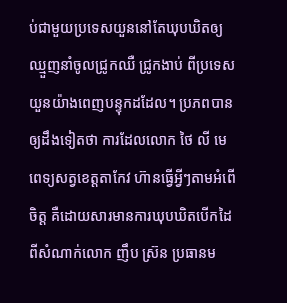ប់ជាមួយប្រទេសយួននៅតែឃុបឃិតឲ្យឈ្មួញនាំចូលជ្រូកឈឺ ជ្រូកងាប់ ពីប្រទេសយួនយ៉ាងពេញបន្ទុកដដែល។ ប្រភពបានឲ្យដឹងទៀតថា ការដែលលោក ថៃ លី មេពេទ្យសត្វខេត្តតាកែវ ហ៊ានធ្វើអ្វីៗតាមអំពើចិត្ត គឺដោយសារមានការឃុបឃិតបើកដៃពីសំណាក់លោក ញឹប ស្រ៊ន ប្រធានម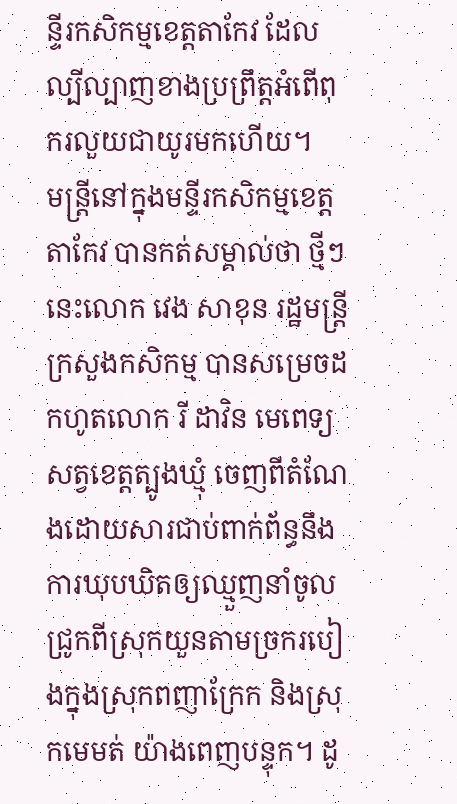ន្ទីរកសិកម្មខេត្តតាកែវ ដែលល្បីល្បាញខាងប្រព្រឹត្តអំពើពុករលួយជាយូរមកហើយ។
មន្ត្រីនៅក្នុងមន្ទីរកសិកម្មខេត្តតាកែវ បានកត់សម្គាល់ថា ថ្មីៗនេះលោក វេង សាខុន រដ្ឋមន្ត្រីក្រសួងកសិកម្ម បានសម្រេចដកហូតលោក រី ដាវិន មេពេទ្យសត្វខេត្តត្បូងឃ្មុំ ចេញពីតំណែងដោយសារជាប់ពាក់ព័ន្ធនឹងការឃុបឃិតឲ្យឈ្មួញនាំចូលជ្រូកពីស្រុកយួនតាមច្រករបៀងក្នុងស្រុកពញាក្រែក និងស្រុកមេមត់ យ៉ាងពេញបន្ទុក។ ដូ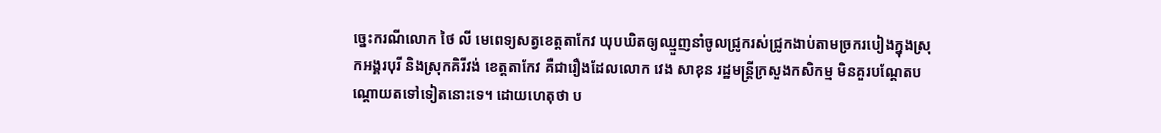ច្នេះករណីលោក ថៃ លី មេពេទ្យសត្វខេត្តតាកែវ ឃុបឃិតឲ្យឈ្មួញនាំចូលជ្រូករស់ជ្រូកងាប់តាមច្រករបៀងក្នុងស្រុកអង្គរបុរី និងស្រុកគិរីវង់ ខេត្តតាកែវ គឺជារឿងដែលលោក វេង សាខុន រដ្ឋមន្ត្រីក្រសួងកសិកម្ម មិនគួរបណ្ដែតបណ្ដោយតទៅទៀតនោះទេ។ ដោយហេតុថា ប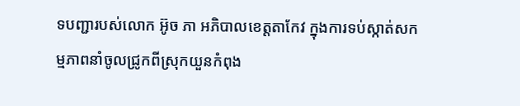ទបញ្ជារបស់លោក អ៊ូច ភា អភិបាលខេត្តតាកែវ ក្នុងការទប់ស្កាត់សកម្មភាពនាំចូលជ្រូកពីស្រុកយួនកំពុង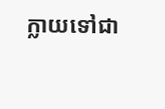ក្លាយទៅជា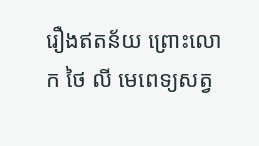រឿងឥតន័យ ព្រោះលោក ថៃ លី មេពេទ្យសត្វ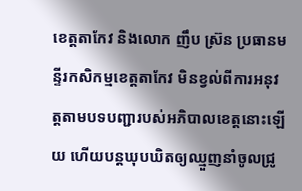ខេត្តតាកែវ និងលោក ញឹប ស្រ៊ន ប្រធានមន្ទីរកសិកម្មខេត្តតាកែវ មិនខ្វល់ពីការអនុវត្តតាមបទបញ្ជារបស់អភិបាលខេត្តនោះឡើយ ហើយបន្តឃុបឃិតឲ្យឈ្មួញនាំចូលជ្រូ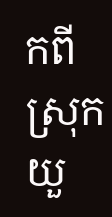កពីស្រុកយួ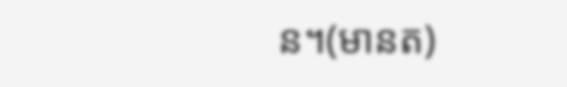ន។(មានត)